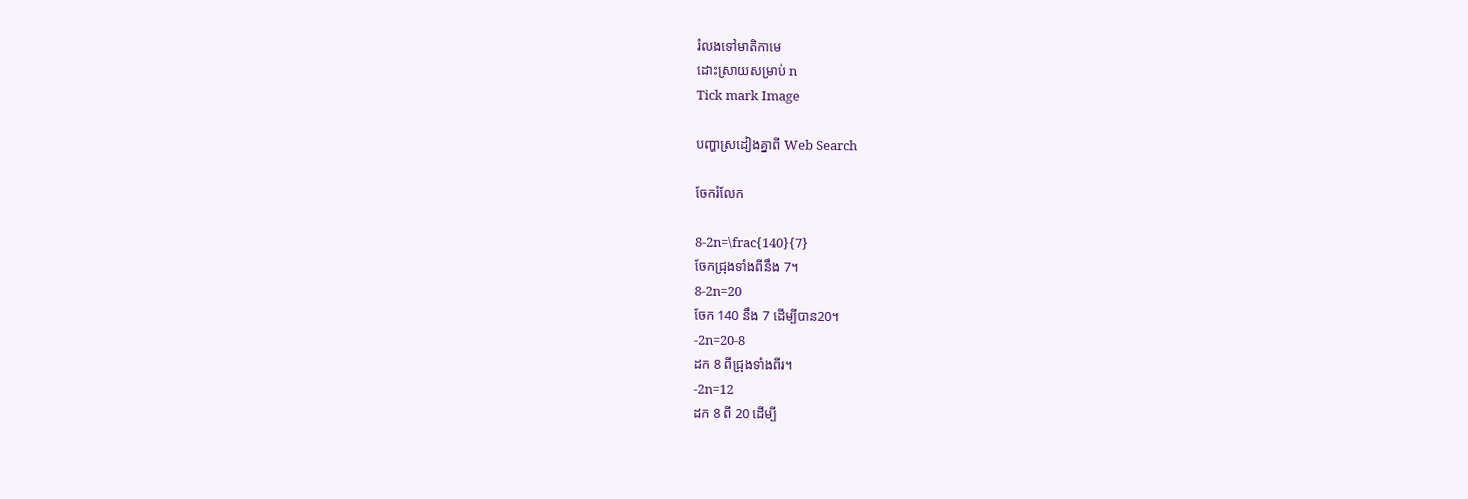រំលងទៅមាតិកាមេ
ដោះស្រាយសម្រាប់ n
Tick mark Image

បញ្ហាស្រដៀងគ្នាពី Web Search

ចែករំលែក

8-2n=\frac{140}{7}
ចែកជ្រុងទាំងពីនឹង 7។
8-2n=20
ចែក 140 នឹង 7 ដើម្បីបាន20។
-2n=20-8
ដក 8 ពីជ្រុងទាំងពីរ។
-2n=12
ដក 8 ពី 20 ដើម្បី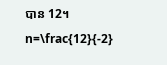បាន 12។
n=\frac{12}{-2}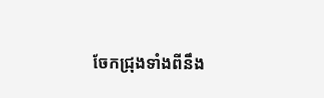ចែកជ្រុងទាំងពីនឹង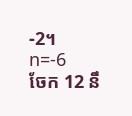-2។
n=-6
ចែក 12 នឹ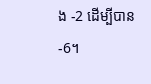ង -2 ដើម្បីបាន-6។